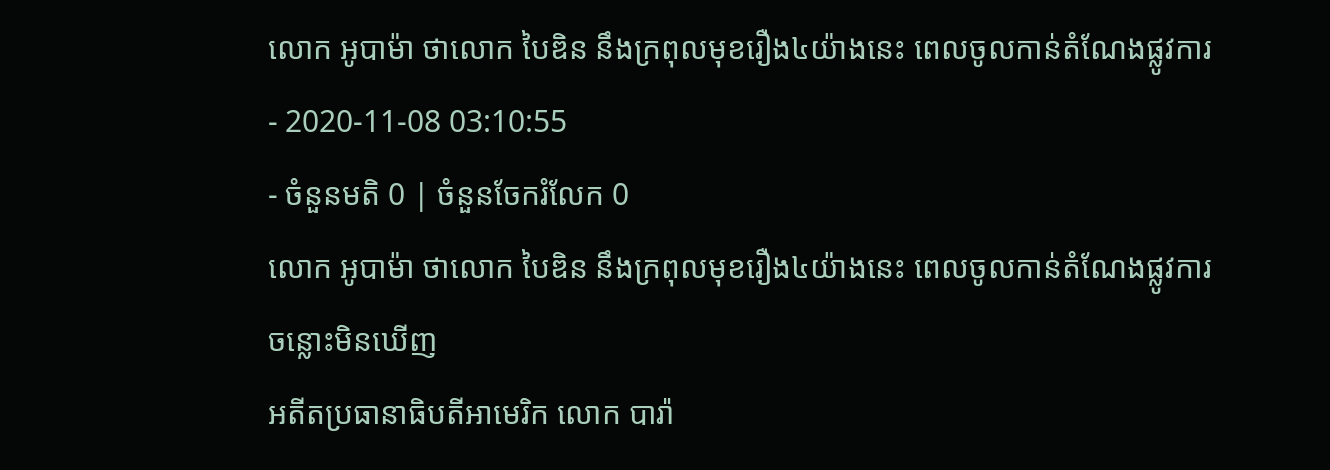លោក អូបាម៉ា ថាលោក បៃឌិន នឹងក្រពុលមុខរឿង៤យ៉ាងនេះ ពេលចូលកាន់តំណែងផ្លូវការ
- 2020-11-08 03:10:55
- ចំនួនមតិ 0 | ចំនួនចែករំលែក 0
លោក អូបាម៉ា ថាលោក បៃឌិន នឹងក្រពុលមុខរឿង៤យ៉ាងនេះ ពេលចូលកាន់តំណែងផ្លូវការ
ចន្លោះមិនឃើញ
អតីតប្រធានាធិបតីអាមេរិក លោក បារ៉ា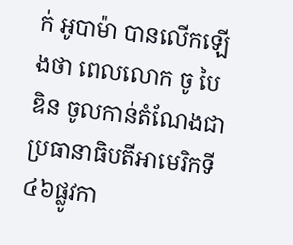ក់ អូបាម៉ា បានលើកឡើងថា ពេលលោក ចូ បៃឌិន ចូលកាន់តំណែងជាប្រធានាធិបតីអាមេរិកទី៤៦ផ្លូវកា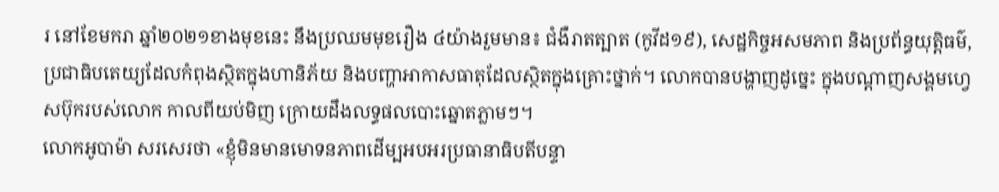រ នៅខែមករា ឆ្នាំ២០២១ខាងមុខនេះ នឹងប្រឈមមុខរឿង ៤យ៉ាងរួមមាន៖ ជំងឺរាតត្បាត (កូវីដ១៩), សេដ្ឋកិច្ចអសមភាព និងប្រព័ន្ធយុត្តិធម៌, ប្រជាធិបតេយ្យដែលកំពុងស្ថិតក្នុងហានិភ័យ និងបញ្ហាអាកាសធាតុដែលស្ថិតក្នុងគ្រោះថ្នាក់។ លោកបានបង្ហាញដូច្នេះ ក្នុងបណ្តាញសង្គមហ្វេសប៊ុករបស់លោក កាលពីយប់មិញ ក្រោយដឹងលទ្ធផលបោះឆ្នោតភ្លាមៗ។
លោកអូបាម៉ា សរសេរថា «ខ្ញុំមិនមានមោទនភាពដើម្បអបអរប្រធានាធិបតីបន្ទា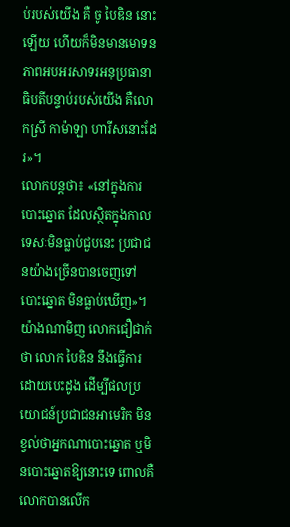ប់របស់យើង គឺ ចូ បៃឌិន នោះឡើយ ហើយក៏មិនមានមោទនភាពអបអរសាទរអនុប្រធានាធិបតីបន្ទាប់របស់យើង គឺលោកស្រី កាម៉ាឡា ហារីសនោះដែរ»។
លោកបន្តថា៖ «នៅក្នុងការបោះឆ្នោត ដែលស្ថិតក្នុងកាលទេសៈមិនធ្លាប់ជួបនេះ ប្រជាជនយ៉ាងច្រើនបានចេញទៅបោះឆ្នោត មិនធ្លាប់ឃើញ»។
យ៉ាងណាមិញ លោកជឿជាក់ថា លោក បៃឌិន នឹងធ្វើការដោយបេះដូង ដើម្បីផលប្រយោជន៍ប្រជាជនអាមេរិក មិនខ្វល់ថាអ្នកណាបោះឆ្នោត ឬមិនបោះឆ្នោតឱ្យនោះទេ ពោលគឺលោកបានលើក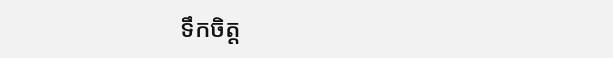ទឹកចិត្ត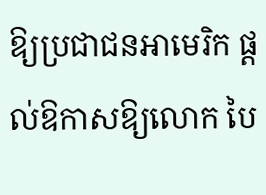ឱ្យប្រជាជនអាមេរិក ផ្តល់ឱកាសឱ្យលោក បៃ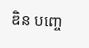ឌិន បញ្ចេ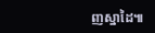ញស្នាដៃ៕